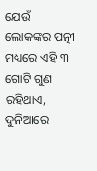ଯେଉଁ ଲୋକଙ୍କର ପତ୍ନୀ ମଧ୍ୟରେ ଏହି ୩ ଗୋଟି ଗୁଣ ରହିଥାଏ, ଦୁନିଆରେ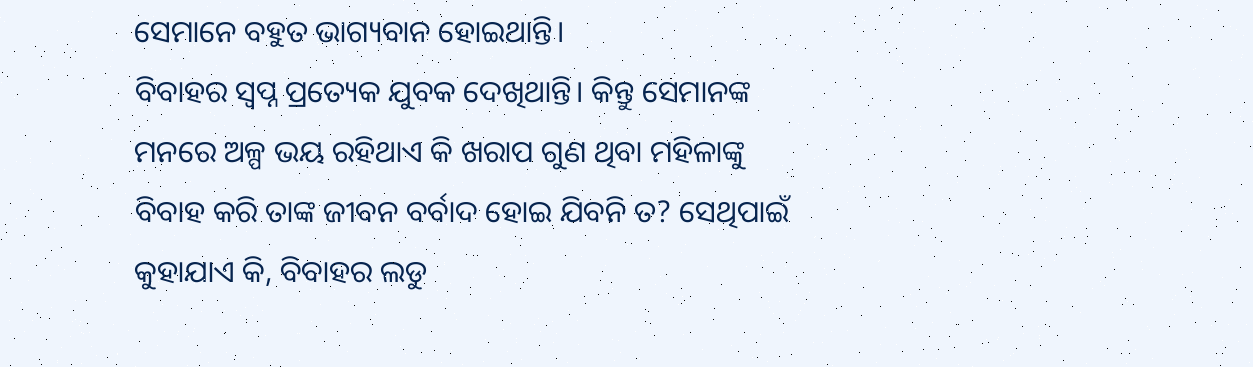ସେମାନେ ବହୁତ ଭାଗ୍ୟବାନ ହୋଇଥାନ୍ତି।
ବିବାହର ସ୍ବପ୍ନ ପ୍ରତ୍ୟେକ ଯୁବକ ଦେଖିଥାନ୍ତି। କିନ୍ତୁ ସେମାନଙ୍କ ମନରେ ଅଳ୍ପ ଭୟ ରହିଥାଏ କି ଖରାପ ଗୁଣ ଥିବା ମହିଳାଙ୍କୁ ବିବାହ କରି ତାଙ୍କ ଜୀବନ ବର୍ବାଦ ହୋଇ ଯିବନି ତ? ସେଥିପାଇଁ କୁହାଯାଏ କି, ବିବାହର ଲଡୁ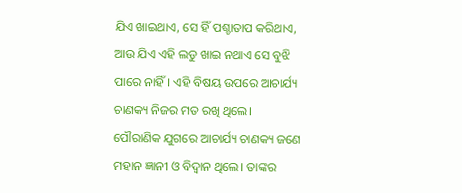ଯିଏ ଖାଇଥାଏ, ସେ ହିଁ ପଶ୍ଚାତାପ କରିଥାଏ, ଆଉ ଯିଏ ଏହି ଲଡୁ ଖାଇ ନଥାଏ ସେ ବୁଝି ପାରେ ନାହିଁ। ଏହି ବିଷୟ ଉପରେ ଆଚାର୍ଯ୍ୟ ଚାଣକ୍ୟ ନିଜର ମତ ରଖି ଥିଲେ।
ପୌରାଣିକ ଯୁଗରେ ଆଚାର୍ଯ୍ୟ ଚାଣକ୍ୟ ଜଣେ ମହାନ ଜ୍ଞାନୀ ଓ ବିଦ୍ୱାନ ଥିଲେ। ତାଙ୍କର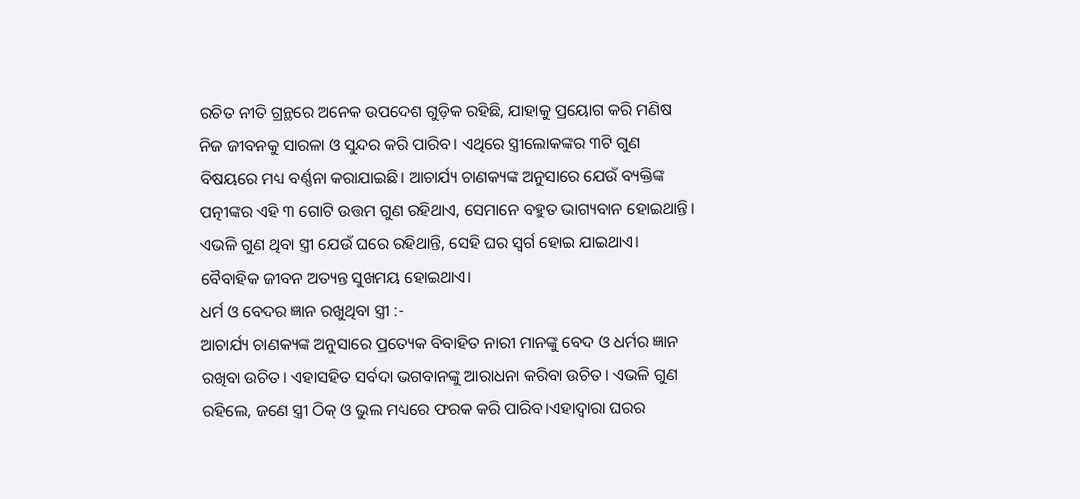ରଚିତ ନୀତି ଗ୍ରନ୍ଥରେ ଅନେକ ଉପଦେଶ ଗୁଡ଼ିକ ରହିଛି, ଯାହାକୁ ପ୍ରୟୋଗ କରି ମଣିଷ ନିଜ ଜୀବନକୁ ସାରଳା ଓ ସୁନ୍ଦର କରି ପାରିବ। ଏଥିରେ ସ୍ତ୍ରୀଲୋକଙ୍କର ୩ଟି ଗୁଣ ବିଷୟରେ ମଧ୍ୟ ବର୍ଣ୍ଣନା କରାଯାଇଛି। ଆଚାର୍ଯ୍ୟ ଚାଣକ୍ୟଙ୍କ ଅନୁସାରେ ଯେଉଁ ବ୍ୟକ୍ତିଙ୍କ ପତ୍ନୀଙ୍କର ଏହି ୩ ଗୋଟି ଉତ୍ତମ ଗୁଣ ରହିଥାଏ, ସେମାନେ ବହୁତ ଭାଗ୍ୟବାନ ହୋଇଥାନ୍ତି। ଏଭଳି ଗୁଣ ଥିବା ସ୍ତ୍ରୀ ଯେଉଁ ଘରେ ରହିଥାନ୍ତି, ସେହି ଘର ସ୍ବର୍ଗ ହୋଇ ଯାଇଥାଏ। ବୈବାହିକ ଜୀବନ ଅତ୍ୟନ୍ତ ସୁଖମୟ ହୋଇଥାଏ।
ଧର୍ମ ଓ ବେଦର ଜ୍ଞାନ ରଖୁଥିବା ସ୍ତ୍ରୀ :-
ଆଚାର୍ଯ୍ୟ ଚାଣକ୍ୟଙ୍କ ଅନୁସାରେ ପ୍ରତ୍ୟେକ ବିବାହିତ ନାରୀ ମାନଙ୍କୁ ବେଦ ଓ ଧର୍ମର ଜ୍ଞାନ ରଖିବା ଉଚିତ। ଏହାସହିତ ସର୍ବଦା ଭଗବାନଙ୍କୁ ଆରାଧନା କରିବା ଉଚିତ। ଏଭଳି ଗୁଣ ରହିଲେ, ଜଣେ ସ୍ତ୍ରୀ ଠିକ୍ ଓ ଭୁଲ ମଧ୍ୟରେ ଫରକ କରି ପାରିବ।ଏହାଦ୍ଵାରା ଘରର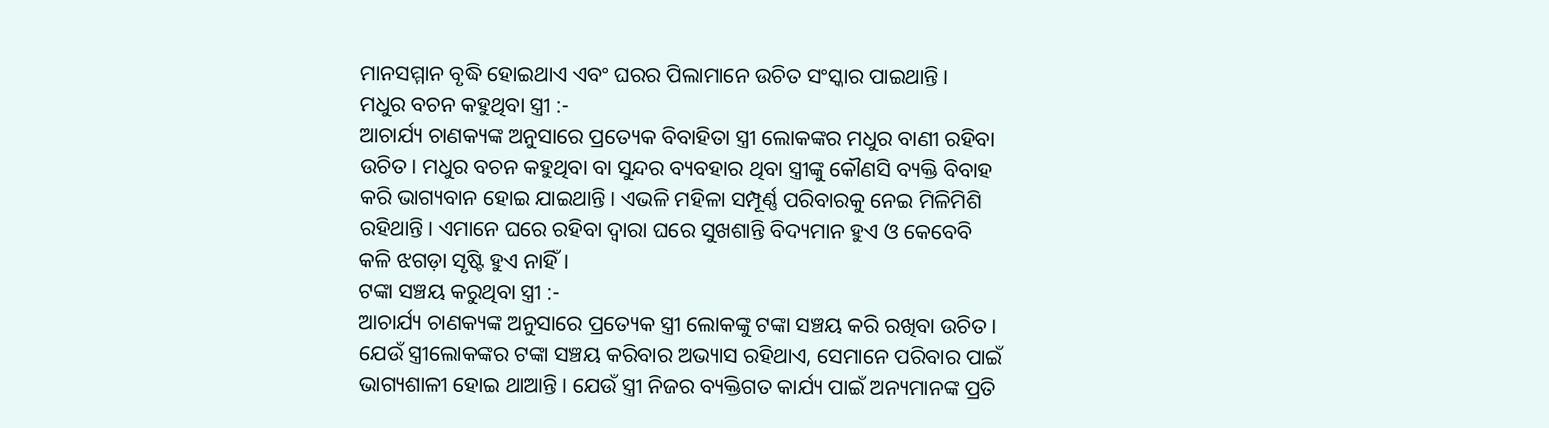ମାନସମ୍ମାନ ବୃଦ୍ଧି ହୋଇଥାଏ ଏବଂ ଘରର ପିଲାମାନେ ଉଚିତ ସଂସ୍କାର ପାଇଥାନ୍ତି।
ମଧୁର ବଚନ କହୁଥିବା ସ୍ତ୍ରୀ :-
ଆଚାର୍ଯ୍ୟ ଚାଣକ୍ୟଙ୍କ ଅନୁସାରେ ପ୍ରତ୍ୟେକ ବିବାହିତା ସ୍ତ୍ରୀ ଲୋକଙ୍କର ମଧୁର ବାଣୀ ରହିବା ଉଚିତ। ମଧୁର ବଚନ କହୁଥିବା ବା ସୁନ୍ଦର ବ୍ୟବହାର ଥିବା ସ୍ତ୍ରୀଙ୍କୁ କୌଣସି ବ୍ୟକ୍ତି ବିବାହ କରି ଭାଗ୍ୟବାନ ହୋଇ ଯାଇଥାନ୍ତି। ଏଭଳି ମହିଳା ସମ୍ପୂର୍ଣ୍ଣ ପରିବାରକୁ ନେଇ ମିଳିମିଶି ରହିଥାନ୍ତି। ଏମାନେ ଘରେ ରହିବା ଦ୍ଵାରା ଘରେ ସୁଖଶାନ୍ତି ବିଦ୍ୟମାନ ହୁଏ ଓ କେବେବି କଳି ଝଗଡ଼ା ସୃଷ୍ଟି ହୁଏ ନାହିଁ।
ଟଙ୍କା ସଞ୍ଚୟ କରୁଥିବା ସ୍ତ୍ରୀ :-
ଆଚାର୍ଯ୍ୟ ଚାଣକ୍ୟଙ୍କ ଅନୁସାରେ ପ୍ରତ୍ୟେକ ସ୍ତ୍ରୀ ଲୋକଙ୍କୁ ଟଙ୍କା ସଞ୍ଚୟ କରି ରଖିବା ଉଚିତ। ଯେଉଁ ସ୍ତ୍ରୀଲୋକଙ୍କର ଟଙ୍କା ସଞ୍ଚୟ କରିବାର ଅଭ୍ୟାସ ରହିଥାଏ, ସେମାନେ ପରିବାର ପାଇଁ ଭାଗ୍ୟଶାଳୀ ହୋଇ ଥାଆନ୍ତି। ଯେଉଁ ସ୍ତ୍ରୀ ନିଜର ବ୍ୟକ୍ତିଗତ କାର୍ଯ୍ୟ ପାଇଁ ଅନ୍ୟମାନଙ୍କ ପ୍ରତି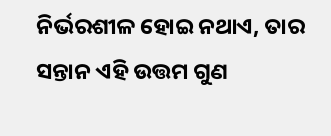ନିର୍ଭରଶୀଳ ହୋଇ ନଥାଏ, ତାର ସନ୍ତାନ ଏହି ଉତ୍ତମ ଗୁଣ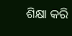ଶିକ୍ଷା କରି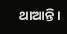ଥାଆନ୍ତି।